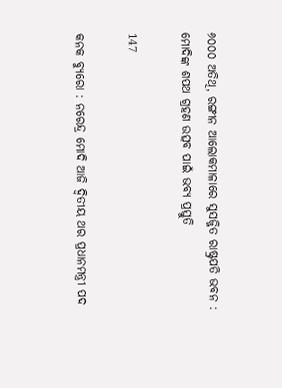୬୦୦୦ ଅତିଥି, ରଙ୍ଗୀନ ଆଲୋକମାଳାରେ ସୁସଜ୍ଜିତ ରାଷ୍ଟ୍ରପତି ଭବନ : ମୋଦିଙ୍କ ଶପଥ ଗ୍ରହଣ ଉତ୍ସବ ପାଇଁ ଭବ୍ୟ ପ୍ରସ୍ତୁତି

147

କନକ ବ୍ୟୁରୋ : ନରେନ୍ଦ୍ର ମୋଦି ଆଜି ଦ୍ୱିତୀୟ ଥର ପ୍ରଧାନମନ୍ତ୍ରୀ ପଦ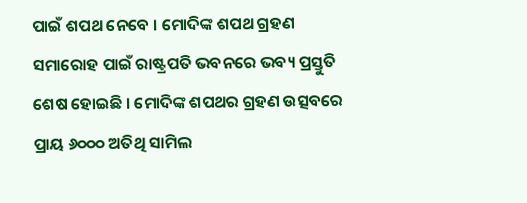ପାଇଁ ଶପଥ ନେବେ । ମୋଦିଙ୍କ ଶପଥ ଗ୍ରହଣ ସମାରୋହ ପାଇଁ ରାଷ୍ଟ୍ରପତି ଭବନରେ ଭବ୍ୟ ପ୍ରସ୍ତୁତି ଶେଷ ହୋଇଛି । ମୋଦିଙ୍କ ଶପଥର ଗ୍ରହଣ ଉତ୍ସବରେ ପ୍ରାୟ ୬୦୦୦ ଅତିଥି ସାମିଲ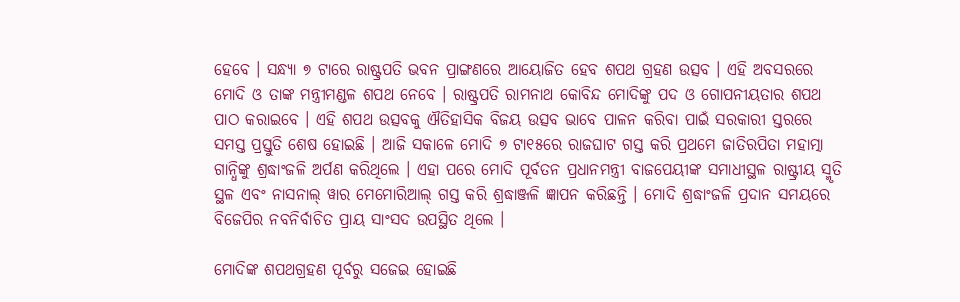ହେବେ । ସନ୍ଧ୍ୟା ୭ ଟାରେ ରାଷ୍ଟ୍ରପତି ଭବନ ପ୍ରାଙ୍ଗଣରେ ଆୟୋଜିତ ହେବ ଶପଥ ଗ୍ରହଣ ଉତ୍ସବ । ଏହି ଅବସରରେ ମୋଦି ଓ ତାଙ୍କ ମନ୍ତ୍ରୀମଣ୍ଡଳ ଶପଥ ନେବେ । ରାଷ୍ଟ୍ରପତି ରାମନାଥ କୋବିନ୍ଦ ମୋଦିଙ୍କୁ ପଦ ଓ ଗୋପନୀୟତାର ଶପଥ ପାଠ କରାଇବେ । ଏହି ଶପଥ ଉତ୍ସବକୁ ଐତିହାସିକ ବିଜୟ ଉତ୍ସବ ଭାବେ ପାଳନ କରିବା ପାଇଁ ସରକାରୀ ସ୍ତରରେ ସମସ୍ତ ପ୍ରସ୍ତୁତି ଶେଷ ହୋଇଛି । ଆଜି ସକାଳେ ମୋଦି ୭ ଟା୧୫ରେ ରାଜଘାଟ ଗସ୍ତ କରି ପ୍ରଥମେ ଜାତିରପିତା ମହାତ୍ମା ଗାନ୍ଧିଙ୍କୁ ଶ୍ରଦ୍ଧାଂଜଳି ଅର୍ପଣ କରିଥିଲେ । ଏହା ପରେ ମୋଦି ପୂର୍ବତନ ପ୍ରଧାନମନ୍ତ୍ରୀ ବାଜପେୟୀଙ୍କ ସମାଧୀସ୍ଥଳ ରାଷ୍ଟ୍ରୀୟ ସ୍ମୃତି ସ୍ଥଳ ଏବଂ ନାସନାଲ୍ ୱାର ମେମୋରିଆଲ୍ ଗସ୍ତ କରି ଶ୍ରଦ୍ଧାଞ୍ଜଳି ଜ୍ଞାପନ କରିଛନ୍ତି । ମୋଦି ଶ୍ରଦ୍ଧାଂଜଳି ପ୍ରଦାନ ସମୟରେ ବିଜେପିର ନବନିର୍ବାଚିତ ପ୍ରାୟ ସାଂସଦ ଉପସ୍ଥିତ ଥିଲେ ।

ମୋଦିଙ୍କ ଶପଥଗ୍ରହଣ ପୂର୍ବରୁ ସଜେଇ ହୋଇଛି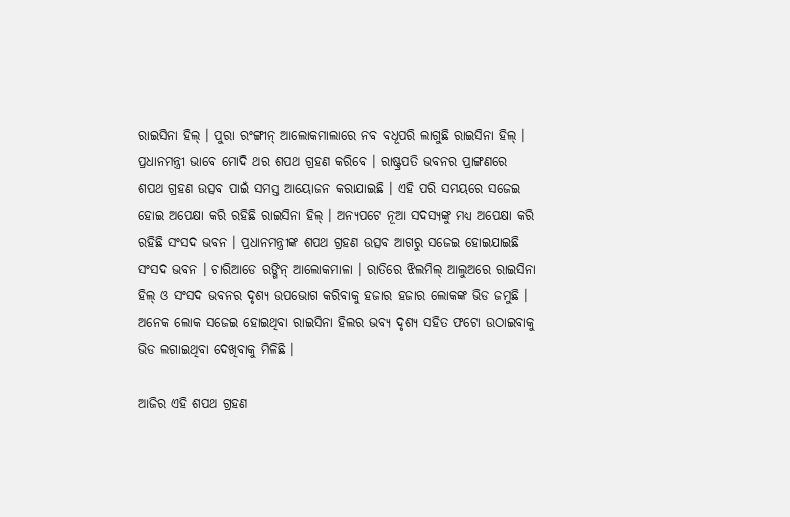ରାଇସିନା ହିଲ୍ । ପୁରା ରଂଙ୍ଗୀନ୍ ଆଲୋକମାଲାରେ ନବ ବଧୂପରି ଲାଗୁଛି ରାଇସିନା ହିଲ୍ । ପ୍ରଧାନମନ୍ତ୍ରୀ ଭାବେ ମୋଦି ଥର ଶପଥ ଗ୍ରହଣ କରିବେ । ରାଷ୍ଟ୍ରପତି ଭବନର ପ୍ରାଙ୍ଗଣରେ ଶପଥ ଗ୍ରହଣ ଉତ୍ସବ ପାଇଁ ସମସ୍ତ ଆୟୋଜନ କରାଯାଇଛି । ଏହି ପରି ସମୟରେ ସଜେଇ ହୋଇ ଅପେକ୍ଷା କରି ରହିଛି ରାଇସିନା ହିଲ୍ । ଅନ୍ୟପଟେ ନୂଆ ସଦସ୍ୟଙ୍କୁ ମଧ୍ୟ ଅପେକ୍ଷା କରି ରହିଛି ସଂସଦ ଭବନ । ପ୍ରଧାନମନ୍ତ୍ରୀଙ୍କ ଶପଥ ଗ୍ରହଣ ଉତ୍ସବ ଆଗରୁ ସଜେଇ ହୋଇଯାଇଛି ସଂସଦ ଭବନ । ଚାରିଆଡେ ରଙ୍ଗିନ୍ ଆଲୋକମାଳା । ରାତିରେ ଝିଲମିଲ୍ ଆଲୁଅରେ ରାଇସିନା ହିଲ୍ ଓ ସଂସଦ ଭବନର ଦୃଶ୍ୟ ଉପଭୋଗ କରିବାକୁ ହଜାର ହଜାର ଲୋକଙ୍କ ଭିଡ ଜମୁଛି । ଅନେକ ଲୋକ ସଜେଇ ହୋଇଥିବା ରାଇସିନା ହିଲର ଭବ୍ୟ ଦୃଶ୍ୟ ସହିତ ଫଟୋ ଉଠାଇବାକୁ ଭିଡ ଲଗାଇଥିବା ଦେଖିବାକୁ ମିଳିଛି ।

ଆଜିର ଏହି ଶପଥ ଗ୍ରହଣ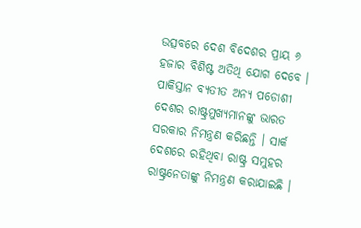ଉତ୍ସବରେ ଦେଶ ବିଦେଶର ପ୍ରାୟ ୬ ହଜାର ବିଶିଷ୍ଟ ଅତିଥି ଯୋଗ ଦେବେ । ପାକିସ୍ତାନ ବ୍ୟତୀତ ଅନ୍ୟ ପଡୋଶୀ ଦେଶର ରାଷ୍ଟ୍ରମୁଖ୍ୟମାନଙ୍କୁ ଭାରତ ସରକାର ନିମନ୍ତ୍ରଣ କରିଛନ୍ତି । ସାର୍କ ଦେଶରେ ରହିଥିବା ରାଷ୍ଟ୍ର ସମୁହର ରାଷ୍ଟ୍ରନେତାଙ୍କୁ ନିମନ୍ତ୍ରଣ କରାଯାଇଛି ।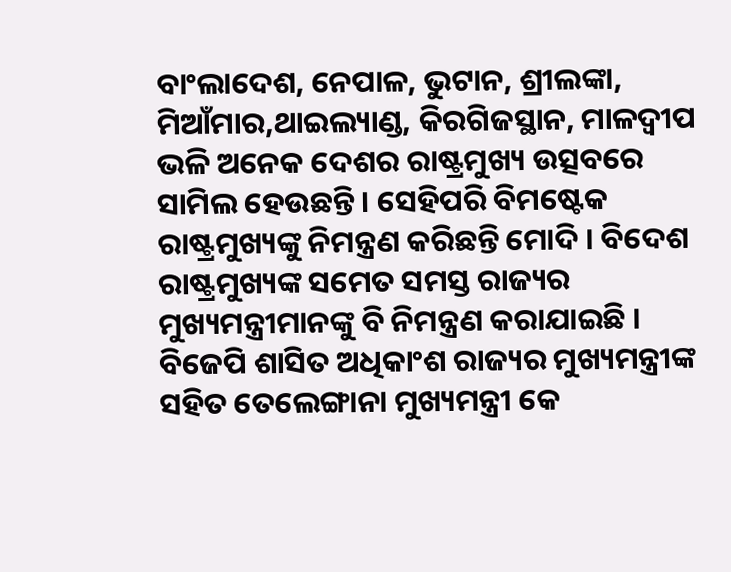ବାଂଲାଦେଶ, ନେପାଳ, ଭୁଟାନ, ଶ୍ରୀଲଙ୍କା, ମିଆଁମାର,ଥାଇଲ୍ୟାଣ୍ଡ, କିରଗିଜସ୍ଥାନ, ମାଳଦ୍ୱୀପ ଭଳି ଅନେକ ଦେଶର ରାଷ୍ଟ୍ରମୁଖ୍ୟ ଉତ୍ସବରେ ସାମିଲ ହେଉଛନ୍ତି । ସେହିପରି ବିମଷ୍ଟେକ ରାଷ୍ଟ୍ରମୁଖ୍ୟଙ୍କୁ ନିମନ୍ତ୍ରଣ କରିଛନ୍ତି ମୋଦି । ବିଦେଶ ରାଷ୍ଟ୍ରମୁଖ୍ୟଙ୍କ ସମେତ ସମସ୍ତ ରାଜ୍ୟର ମୁଖ୍ୟମନ୍ତ୍ରୀମାନଙ୍କୁ ବି ନିମନ୍ତ୍ରଣ କରାଯାଇଛି । ବିଜେପି ଶାସିତ ଅଧିକାଂଶ ରାଜ୍ୟର ମୁଖ୍ୟମନ୍ତ୍ରୀଙ୍କ ସହିତ ତେଲେଙ୍ଗାନା ମୁଖ୍ୟମନ୍ତ୍ରୀ କେ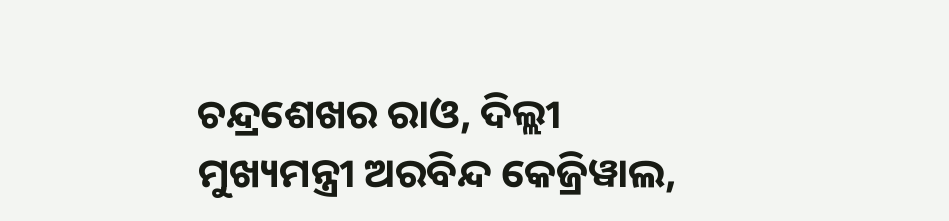ଚନ୍ଦ୍ରଶେଖର ରାଓ, ଦିଲ୍ଲୀ ମୁଖ୍ୟମନ୍ତ୍ରୀ ଅରବିନ୍ଦ କେଜ୍ରିୱାଲ,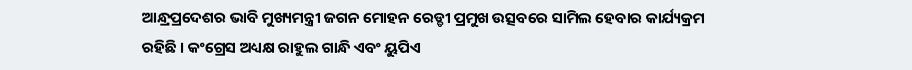ଆନ୍ଧ୍ରପ୍ରଦେଶର ଭାବି ମୁଖ୍ୟମନ୍ତ୍ରୀ ଜଗନ ମୋହନ ରେଡ୍ଡୀ ପ୍ରମୁଖ ଉତ୍ସବରେ ସାମିଲ ହେବାର କାର୍ଯ୍ୟକ୍ରମ ରହିଛି । କଂଗ୍ରେସ ଅଧ୍ୟକ୍ଷ ରାହୁଲ ଗାନ୍ଧି ଏବଂ ୟୁପିଏ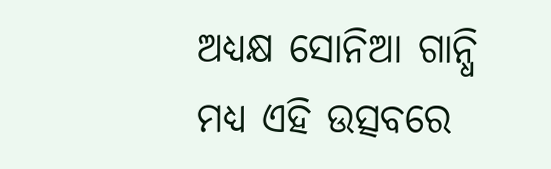ଅଧ୍ୟକ୍ଷ ସୋନିଆ ଗାନ୍ଧି ମଧ୍ୟ ଏହି ଉତ୍ସବରେ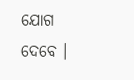ଯୋଗ ଦେବେ ।